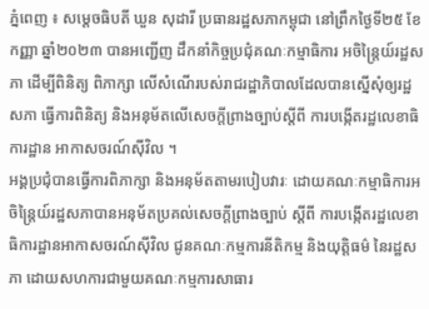ភ្នំពេញ ៖ សម្តេចធិបតី ឃួន សុដារី ប្រធានរដ្ឋសភាកម្ពុជា នៅព្រឹកថ្ងៃទី២៥ ខែកញ្ញា ឆ្នាំ២០២៣ បានអញ្ជើញ ដឹកនាំកិច្ចប្រជុំគណៈកម្មាធិការ អចិន្ត្រៃយ៍រដ្ឋសភា ដើម្បីពិនិត្យ ពិភាក្សា លើសំណើរបស់រាជរដ្ឋាភិបាលដែលបានស្នើសុំឲ្យរដ្ឋសភា ធ្វើការពិនិត្យ និងអនុម័តលើសេចក្តីព្រាងច្បាប់ស្តីពី ការបង្កើតរដ្ឋលេខាធិការដ្ឋាន អាកាសចរណ៍ស៊ីវិល ។
អង្គប្រជុំបានធ្វើការពិភាក្សា និងអនុម័តតាមរបៀបវារៈ ដោយគណៈកម្មាធិការអចិន្ត្រៃយ៍រដ្ឋសភាបានអនុម័តប្រគល់សេចក្តីព្រាងច្បាប់ ស្តីពី ការបង្កើតរដ្ឋលេខាធិការដ្ឋានអាកាសចរណ៍ស៊ីវិល ជូនគណៈកម្មការនីតិកម្ម និងយុត្តិធម៌ នៃរដ្ឋសភា ដោយសហការជាមួយគណៈកម្មការសាធារ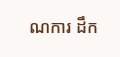ណការ ដឹក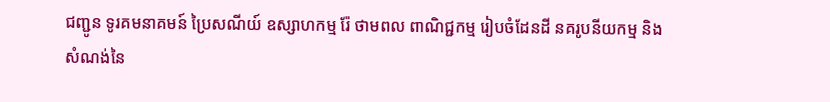ជញ្ជូន ទូរគមនាគមន៍ ប្រៃសណីយ៍ ឧស្សាហកម្ម រ៉ែ ថាមពល ពាណិជ្ជកម្ម រៀបចំដែនដី នគរូបនីយកម្ម និងសំណង់នៃ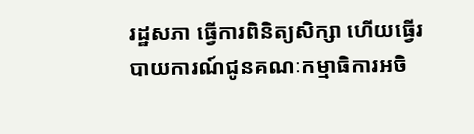រដ្ឋសភា ធ្វើការពិនិត្យសិក្សា ហើយធ្វើរបាយការណ៍ជូនគណៈកម្មាធិការអចិ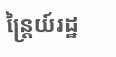ន្រ្តៃយ៍រដ្ឋ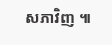សភាវិញ ៕